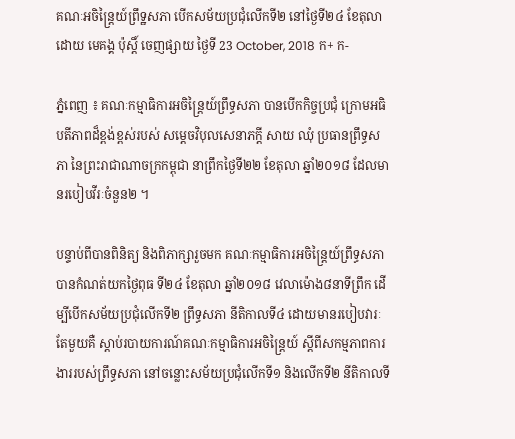គណៈអចិន្ត្រៃយ៍ព្រឹទ្ឋសភា បើកសម័យប្រជុំលើកទី២ នៅថ្ងៃទី២៤ ខែតុលា
ដោយ មេគង្គ ប៉ុស្តិ៍ ចេញផ្សាយ ថ្ងៃទី 23 October, 2018 ក+ ក-

ភ្នំពេញ ៖ គណៈកម្មាធិការអចិន្ត្រៃយ៍ព្រឹទ្ធសភា បានបើកកិច្ចប្រជុំ ក្រោមអធិបតីភាពដ៏ខ្ពង់ខ្ពស់របស់ សម្តេចវិបុលសេនាភក្តី សាយ ឈុំ ប្រធានព្រឹទ្ធសភា នៃព្រះរាជាណាចក្រកម្ពុជា នាព្រឹកថ្ងៃទី២២ ខែតុលា ឆ្នាំ២០១៨ ដែលមានរបៀបវីរៈចំនួន២ ។

បន្ទាប់ពីបានពិនិត្យ និងពិភាក្សារួចមក គណៈកម្មាធិការអចិន្ត្រៃយ៍ព្រឹទ្ធសភា បានកំណត់យកថ្ងៃពុធ ទី២៤ ខែតុលា ឆ្នាំ២០១៨ វេលាម៉ោង៨នាទីព្រឹក ដើម្បីបើកសម័យប្រជុំលើកទី២ ព្រឹទ្ធសភា នីតិកាលទី៤ ដោយមានរបៀបវារៈតែមួយគឺ ស្តាប់របាយការណ៍គណៈកម្មាធិការអចិន្ត្រៃយ៍ ស្តីពីសកម្មភាពការងាររបស់ព្រឹទ្ធសភា នៅចន្លោះសម័យប្រជុំលើកទី១ និងលើកទី២ នីតិកាលទី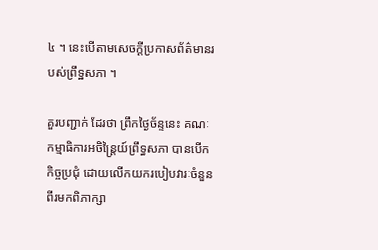៤ ។ នេះបើតាមសេចក្តីប្រកាសព័ត៌មានរបស់ព្រឹទ្ឋសភា ។

គួរបញ្ជាក់ ដែរថា ព្រឹកថ្ងៃច័ន្ទនេះ គណៈកម្មាធិការអចិន្ត្រៃយ៍ព្រឹទ្ធសភា បានបើកកិច្ចប្រជុំ ដោយលើកយករបៀបវារៈចំនួនពីរមកពិភាក្សា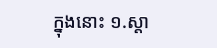ក្នុងនោះ ១.ស្តា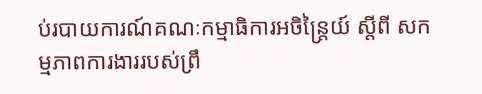ប់របាយការណ៍គណៈកម្មាធិការអចិន្ត្រៃយ៍ ស្តីពី សកម្មភាពការងាររបស់ព្រឹ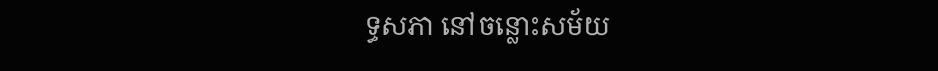ទ្ធសភា នៅចន្លោះសម័យ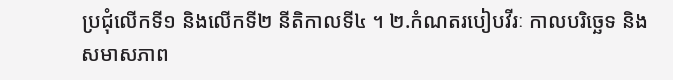ប្រជុំលើកទី១ និងលើកទី២ នីតិកាលទី៤ ។ ២.កំណតរបៀបវីរៈ កាលបរិច្ឆេទ និងសមាសភាព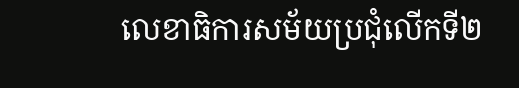លេខាធិការសម័យប្រជុំលើកទី២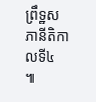ព្រឹទ្ឋសភានីតិកាលទី៤ ៕